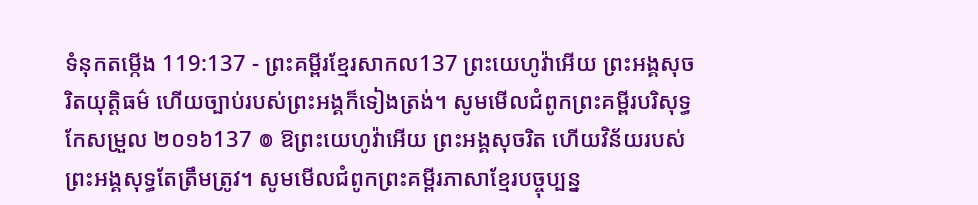ទំនុកតម្កើង 119:137 - ព្រះគម្ពីរខ្មែរសាកល137 ព្រះយេហូវ៉ាអើយ ព្រះអង្គសុចរិតយុត្តិធម៌ ហើយច្បាប់របស់ព្រះអង្គក៏ទៀងត្រង់។ សូមមើលជំពូកព្រះគម្ពីរបរិសុទ្ធកែសម្រួល ២០១៦137 ៙ ឱព្រះយេហូវ៉ាអើយ ព្រះអង្គសុចរិត ហើយវិន័យរបស់ព្រះអង្គសុទ្ធតែត្រឹមត្រូវ។ សូមមើលជំពូកព្រះគម្ពីរភាសាខ្មែរបច្ចុប្បន្ន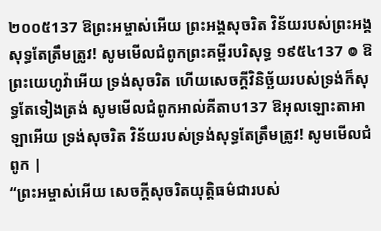២០០៥137 ឱព្រះអម្ចាស់អើយ ព្រះអង្គសុចរិត វិន័យរបស់ព្រះអង្គសុទ្ធតែត្រឹមត្រូវ! សូមមើលជំពូកព្រះគម្ពីរបរិសុទ្ធ ១៩៥៤137 ៙ ឱព្រះយេហូវ៉ាអើយ ទ្រង់សុចរិត ហើយសេចក្ដីវិនិច្ឆ័យរបស់ទ្រង់ក៏សុទ្ធតែទៀងត្រង់ សូមមើលជំពូកអាល់គីតាប137 ឱអុលឡោះតាអាឡាអើយ ទ្រង់សុចរិត វិន័យរបស់ទ្រង់សុទ្ធតែត្រឹមត្រូវ! សូមមើលជំពូក |
“ព្រះអម្ចាស់អើយ សេចក្ដីសុចរិតយុត្តិធម៌ជារបស់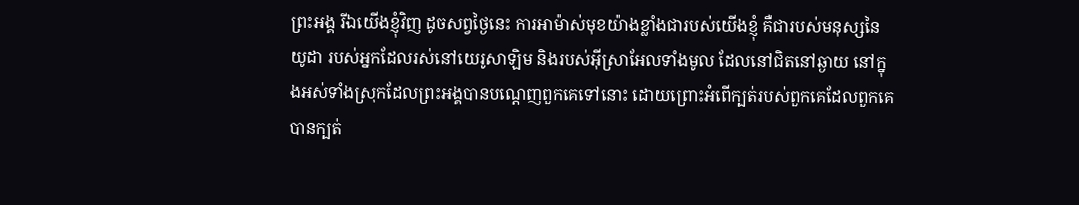ព្រះអង្គ រីឯយើងខ្ញុំវិញ ដូចសព្វថ្ងៃនេះ ការអាម៉ាស់មុខយ៉ាងខ្លាំងជារបស់យើងខ្ញុំ គឺជារបស់មនុស្សនៃយូដា របស់អ្នកដែលរស់នៅយេរូសាឡិម និងរបស់អ៊ីស្រាអែលទាំងមូល ដែលនៅជិតនៅឆ្ងាយ នៅក្នុងអស់ទាំងស្រុកដែលព្រះអង្គបានបណ្ដេញពួកគេទៅនោះ ដោយព្រោះអំពើក្បត់របស់ពួកគេដែលពួកគេបានក្បត់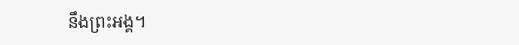នឹងព្រះអង្គ។